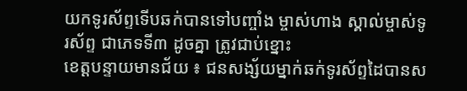យកទូរស័ព្ទទើបឆក់បានទៅបញ្ចាំង ម្ចាស់ហាង ស្គាល់ម្ចាស់ទូរស័ព្ទ ជាភេទទី៣ ដូចគ្នា ត្រូវជាប់ខ្នោះ
ខេត្តបន្ទាយមានជ័យ ៖ ជនសង្ស័យម្នាក់ឆក់ទូរស័ព្ទដៃបានស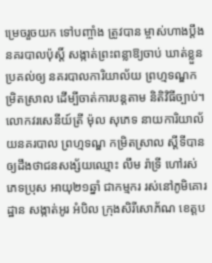ម្រេចរួចយក ទៅបញ្ចាំង ត្រូវបាន ម្ចាស់ហាងប្តឹងនគរបាលប៉ុស្តិ៍ សង្កាត់ព្រះពន្លាឱ្យចាប់ ឃាត់ខ្លួនប្រគល់ឲ្យ នគរបាលការិយាល័យ ព្រហ្មទណ្ឌកម្រិតស្រាល ដើម្បីចាត់ការបន្តតាម និតិវិធីច្បាប់។
លោកវរសេនីយ៍ត្រី ម៉ុល សុភេទ នាយការិយាល័យនគរបាល ព្រហ្មទណ្ឌ កម្រិតស្រាល ស្តីទីបានឲ្យដឹងថាជនសង្ស័យឈ្មោះ លឹម រ៉ាទ្រី ហៅរស់ ភេទប្រុស អាយុ២១ឆ្នាំ ជាកម្មករ រស់នៅភូមិគោរដ្ឋាន សង្កាត់អូរ អំបិល ក្រុងសិរីសោភ័ណ ខេត្តប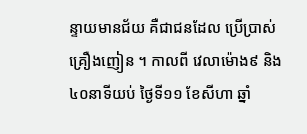ន្ទាយមានជ័យ គឺជាជនដែល ប្រើប្រាស់គ្រឿងញៀន ។ កាលពី វេលាម៉ោង៩ និង៤០នាទីយប់ ថ្ងៃទី១១ ខែសីហា ឆ្នាំ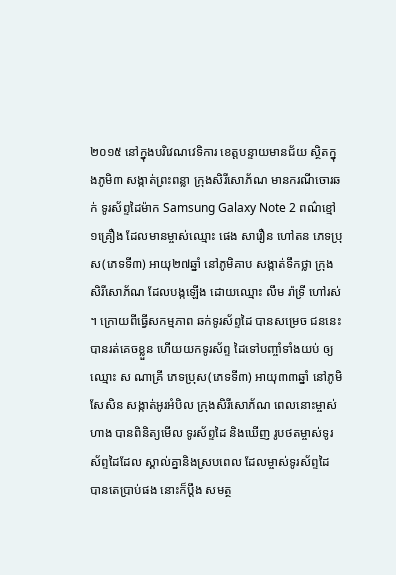២០១៥ នៅក្នុងបរិវេណវេទិការ ខេត្តបន្ទាយមានជ័យ ស្ថិតក្នុងភូមិ៣ សង្កាត់ព្រះពន្លា ក្រុងសិរីសោភ័ណ មានករណីចោរឆក់ ទូរស័ព្ទដៃម៉ាក Samsung Galaxy Note 2 ពណ៌ខ្មៅ ១គ្រឿង ដែលមានម្ចាស់ឈ្មោះ ផេង សារឿន ហៅតន ភេទប្រុស(ភេទទី៣) អាយុ២៧ឆ្នាំ នៅភូមិគាប សង្កាត់ទឹកថ្លា ក្រុងសិរីសោភ័ណ ដែលបង្កឡើង ដោយឈ្មោះ លឹម រ៉ាទ្រី ហៅរស់ ។ ក្រោយពីធ្វើសកម្មភាព ឆក់ទូរស័ព្ទដៃ បានសម្រេច ជននេះ បានរត់គេចខ្លួន ហើយយកទូរស័ព្ទ ដៃទៅបញ្ចាំទាំងយប់ ឲ្យឈ្មោះ ស ណាគ្រី ភេទប្រុស(ភេទទី៣) អាយុ៣៣ឆ្នាំ នៅភូមិសែសិន សង្កាត់អូរអំបិល ក្រុងសិរីសោភ័ណ ពេលនោះម្ចាស់ហាង បានពិនិត្យមើល ទូរស័ព្ទដៃ និងឃើញ រូបថតម្ចាស់ទូរស័ព្ទដៃដែល ស្គាល់គ្នានិងស្របពេល ដែលម្ចាស់ទូរស័ព្ទដៃ បានតេប្រាប់ផង នោះក៏ប្តឹង សមត្ថ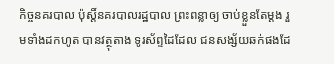កិច្ចនគរបាល ប៉ុស្តិ៍នគរបាលរដ្ឋបាល ព្រះពន្លាឲ្យ ចាប់ខ្លួនតែម្តង រួមទាំងដកហូត បានវត្ថុតាង ទូរស័ព្ទដៃដែល ជនសង្ស័យឆក់ផងដែ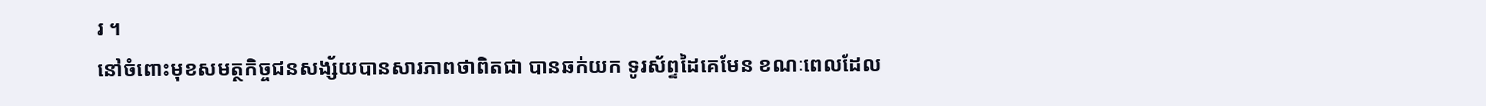រ ។
នៅចំពោះមុខសមត្ថកិច្ចជនសង្ស័យបានសារភាពថាពិតជា បានឆក់យក ទូរស័ព្ទដៃគេមែន ខណៈពេលដែល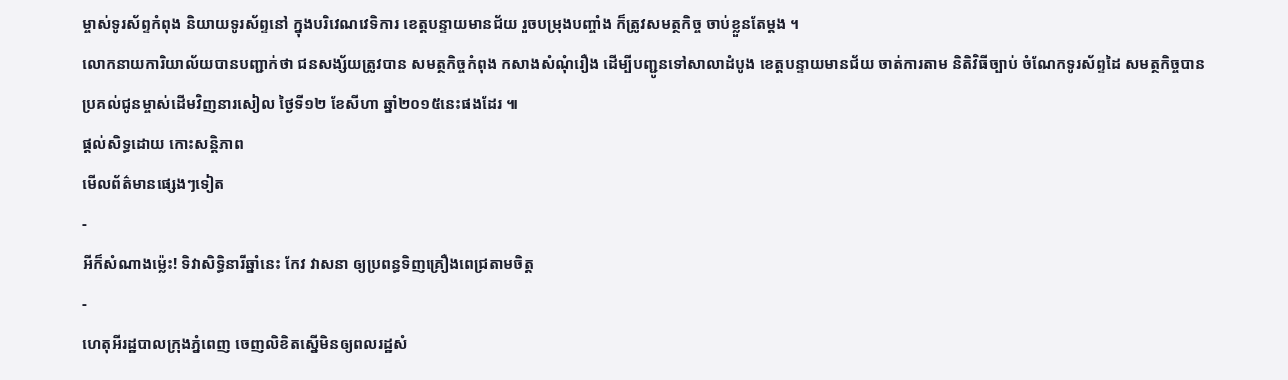ម្ចាស់ទូរស័ព្ទកំពុង និយាយទូរស័ព្ទនៅ ក្នុងបរិវេណវេទិការ ខេត្តបន្ទាយមានជ័យ រួចបម្រុងបញ្ចាំង ក៏ត្រូវសមត្ថកិច្ច ចាប់ខ្លួនតែម្តង ។
លោកនាយការិយាល័យបានបញ្ជាក់ថា ជនសង្ស័យត្រូវបាន សមត្ថកិច្ចកំពុង កសាងសំណុំរឿង ដើម្បីបញ្ជូនទៅសាលាដំបូង ខេត្តបន្ទាយមានជ័យ ចាត់ការតាម និតិវិធីច្បាប់ ចំណែកទូរស័ព្ទដៃ សមត្ថកិច្ចបាន ប្រគល់ជូនម្ចាស់ដើមវិញនារសៀល ថ្ងៃទី១២ ខែសីហា ឆ្នាំ២០១៥នេះផងដែរ ៕
ផ្តល់សិទ្ធដោយ កោះសន្តិភាព
មើលព័ត៌មានផ្សេងៗទៀត
-
អីក៏សំណាងម្ល៉េះ! ទិវាសិទ្ធិនារីឆ្នាំនេះ កែវ វាសនា ឲ្យប្រពន្ធទិញគ្រឿងពេជ្រតាមចិត្ត
-
ហេតុអីរដ្ឋបាលក្រុងភ្នំពេញ ចេញលិខិតស្នើមិនឲ្យពលរដ្ឋសំ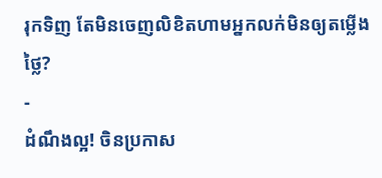រុកទិញ តែមិនចេញលិខិតហាមអ្នកលក់មិនឲ្យតម្លើងថ្លៃ?
-
ដំណឹងល្អ! ចិនប្រកាស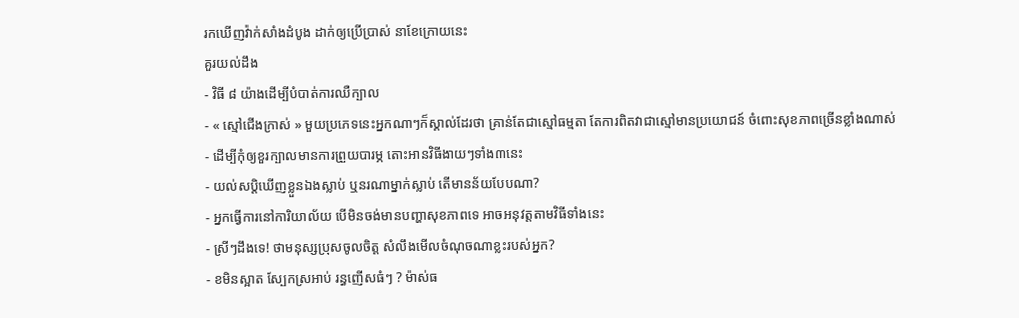រកឃើញវ៉ាក់សាំងដំបូង ដាក់ឲ្យប្រើប្រាស់ នាខែក្រោយនេះ
គួរយល់ដឹង
- វិធី ៨ យ៉ាងដើម្បីបំបាត់ការឈឺក្បាល
- « ស្មៅជើងក្រាស់ » មួយប្រភេទនេះអ្នកណាៗក៏ស្គាល់ដែរថា គ្រាន់តែជាស្មៅធម្មតា តែការពិតវាជាស្មៅមានប្រយោជន៍ ចំពោះសុខភាពច្រើនខ្លាំងណាស់
- ដើម្បីកុំឲ្យខួរក្បាលមានការព្រួយបារម្ភ តោះអានវិធីងាយៗទាំង៣នេះ
- យល់សប្តិឃើញខ្លួនឯងស្លាប់ ឬនរណាម្នាក់ស្លាប់ តើមានន័យបែបណា?
- អ្នកធ្វើការនៅការិយាល័យ បើមិនចង់មានបញ្ហាសុខភាពទេ អាចអនុវត្តតាមវិធីទាំងនេះ
- ស្រីៗដឹងទេ! ថាមនុស្សប្រុសចូលចិត្ត សំលឹងមើលចំណុចណាខ្លះរបស់អ្នក?
- ខមិនស្អាត ស្បែកស្រអាប់ រន្ធញើសធំៗ ? ម៉ាស់ធ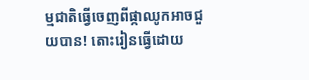ម្មជាតិធ្វើចេញពីផ្កាឈូកអាចជួយបាន! តោះរៀនធ្វើដោយ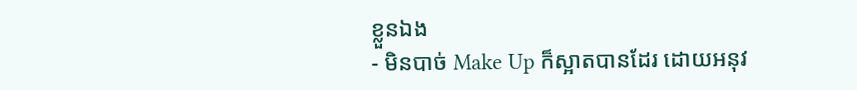ខ្លួនឯង
- មិនបាច់ Make Up ក៏ស្អាតបានដែរ ដោយអនុវ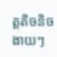ត្តតិចនិចងាយៗ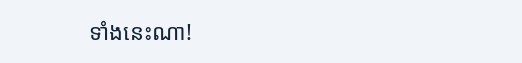ទាំងនេះណា!